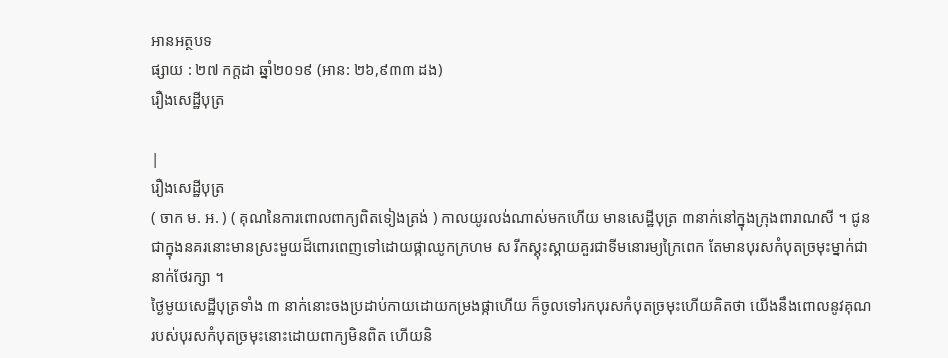អានអត្ថបទ
ផ្សាយ : ២៧ កក្តដា ឆ្នាំ២០១៩ (អាន: ២៦,៩៣៣ ដង)
រឿងសេដ្ឋីបុត្រ

|
រឿងសេដ្ឋីបុត្រ
( ចាក ម. អ. ) ( គុណនៃការពោលពាក្យពិតទៀងត្រង់ ) កាលយូរលង់ណាស់មកហើយ មានសេដ្ឋីបុត្រ ៣នាក់នៅក្នុងក្រុងពារាណសី ។ ជូនជាក្នុងនគរនោះមានស្រះមួយដ៏ពោរពេញទៅដោយផ្កាឈូកក្រហម ស រីកស្គុះស្គាយគួរជាទីមនោរម្យក្រៃពេក តែមានបុរសកំបុតច្រមុះម្នាក់ជានាក់ថែរក្សា ។
ថ្ងៃមូយសេដ្ឋីបុត្រទាំង ៣ នាក់នោះចងប្រដាប់កាយដោយកម្រងផ្កាហើយ ក៏ចូលទៅរកបុរសកំបុតច្រមុះហើយគិតថា យើងនឹងពោលនូវគុណ របស់បុរសកំបុតច្រមុះនោះដោយពាក្យមិនពិត ហើយនិ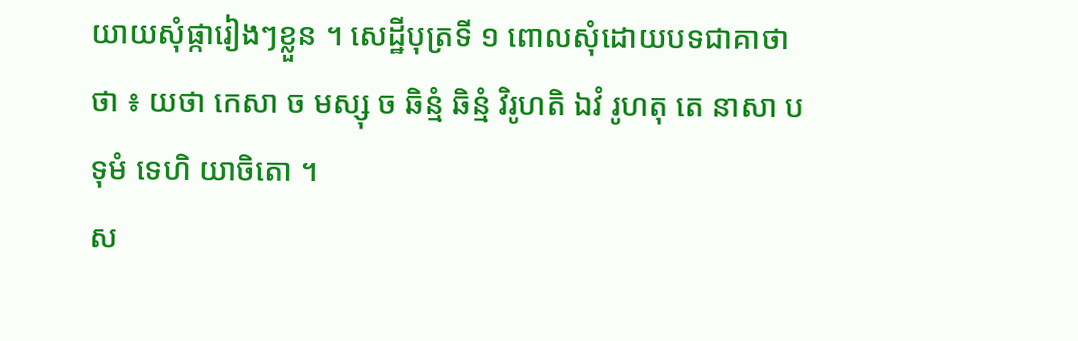យាយសុំផ្ការៀងៗខ្លួន ។ សេដ្ឋីបុត្រទី ១ ពោលសុំដោយបទជាគាថា ថា ៖ យថា កេសា ច មស្សុ ច ឆិន្មំ ឆិន្មំ វិរូហតិ ឯវំ រូហតុ តេ នាសា បទុមំ ទេហិ យាចិតោ ។
ស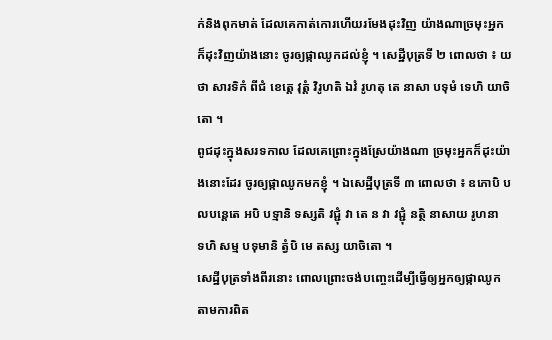ក់និងពុកមាត់ ដែលគេកាត់កោរហើយរមែងដុះវិញ យ៉ាងណាច្រមុះអ្នកក៏ដុះវិញយ៉ាងនោះ ចូរឲ្យផ្កាឈូកដល់ខ្ញុំ ។ សេដ្ឋីបុត្រទី ២ ពោលថា ៖ យថា សារទិកំ ពីជំ ខេត្តេ វុត្តំ វិរូហតិ ឯវំ រូហតុ តេ នាសា បទុមំ ទេហិ យាចិតោ ។
ពូជដុះក្នុងសរទកាល ដែលគេព្រោះក្នុងស្រែយ៉ាងណា ច្រមុះអ្នកក៏ដុះយ៉ាងនោះដែរ ចូរឲ្យផ្កាឈូកមកខ្ញុំ ។ ឯសេដ្ឋីបុត្រទី ៣ ពោលថា ៖ ឧភោបិ បលបន្តេតេ អបិ បទ្មានិ ទស្សតិ វជ្ជុំ វា តេ ន វា វជ្ជុំ នត្ថិ នាសាយ រូហនា
ទហិ សម្ម បទុមានិ ត្វំបិ មេ តស្ស យាចិតោ ។
សេដ្ឋីបុត្រទាំងពីរនោះ ពោលព្រោះចង់បញ្ចេះដើម្បីធ្វើឲ្យអ្នកឲ្យផ្កាឈូក តាមការពិត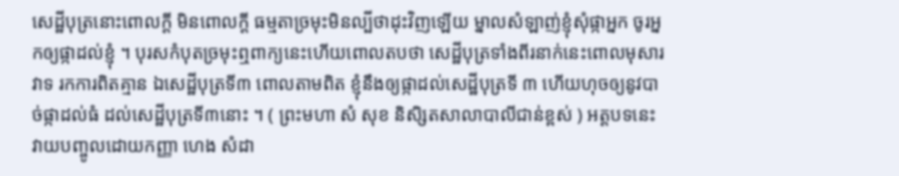សេដ្ឋីបុត្រនោះពោលក្តី មិនពោលក្តី ធម្មតាច្រមុះមិនល្បីថាដុះវិញឡើយ ម្នាលសំឡាញ់ខ្ញុំសុំផ្កាអ្នក ចូរអ្នកឲ្យផ្កាដល់ខ្ញុំ ។ បុរសកំបុតច្រមុះឮពាក្យនេះហើយពោលតបថា សេដ្ឋីបុត្រទាំងពីរនាក់នេះពោលមុសារវាទ រកការពិតគ្មាន ឯសេដ្ឋីបុត្រទី៣ ពោលតាមពិត ខ្ញុំនឹងឲ្យផ្កាដល់សេដ្ឋីបុត្រទី ៣ ហើយហុចឲ្យនូវបាច់ផ្កាដល់ធំ ដល់សេដ្ឋីបុត្រទី៣នោះ ។ ( ព្រះមហា សំ សុខ និសិ្សតសាលាបាលីជាន់ខ្ពស់ ) អត្តបទនេះវាយបញ្ចូលដោយកញ្ញា ហេង សំដា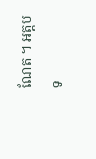ណែត ។ អត្តបទ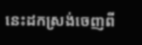នេះដកស្រង់ចេញពី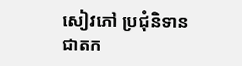សៀវភៅ ប្រជុំនិទានជាតក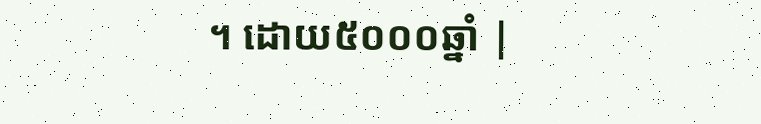។ ដោយ៥០០០ឆ្នាំ |